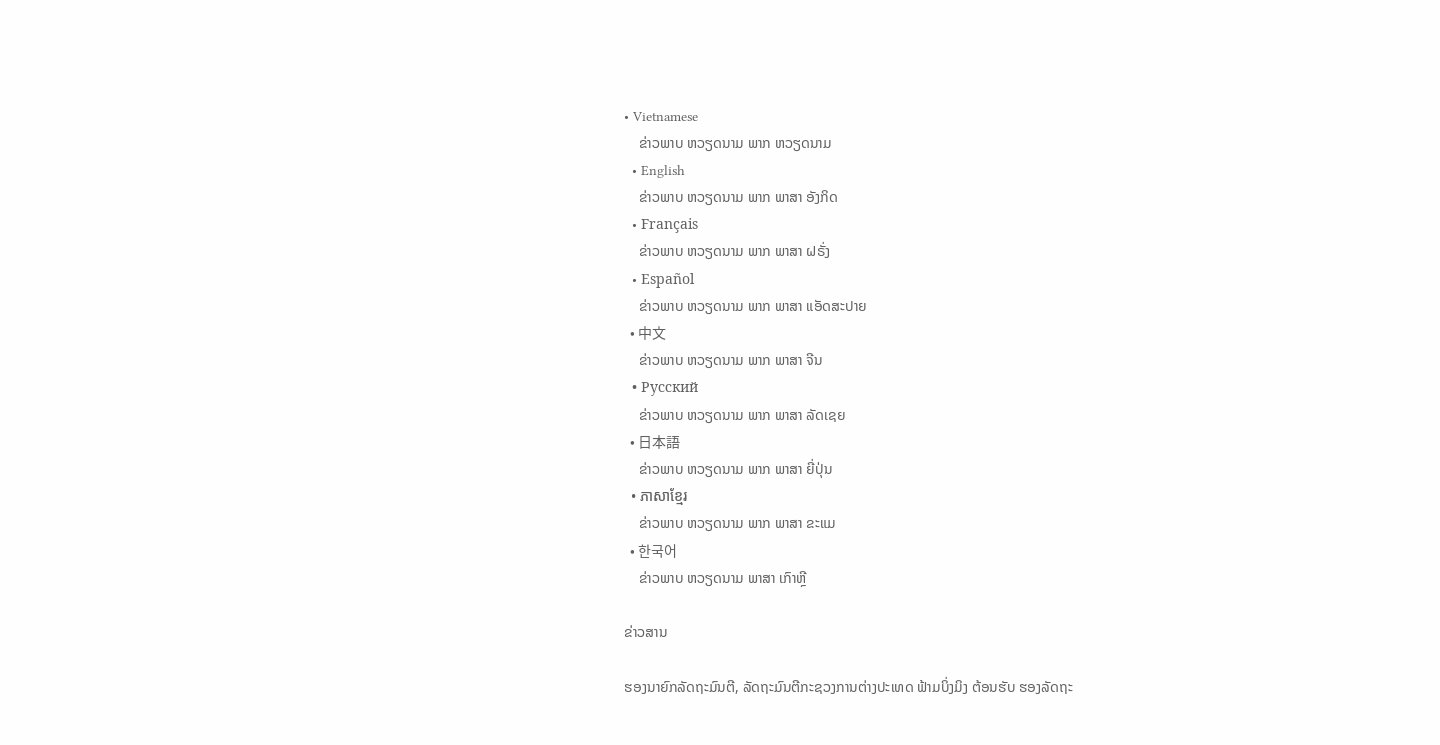• Vietnamese
    ຂ່າວພາບ ຫວຽດນາມ ພາກ ຫວຽດນາມ
  • English
    ຂ່າວພາບ ຫວຽດນາມ ພາກ ພາສາ ອັງກິດ
  • Français
    ຂ່າວພາບ ຫວຽດນາມ ພາກ ພາສາ ຝຣັ່ງ
  • Español
    ຂ່າວພາບ ຫວຽດນາມ ພາກ ພາສາ ແອັດສະປາຍ
  • 中文
    ຂ່າວພາບ ຫວຽດນາມ ພາກ ພາສາ ຈີນ
  • Русский
    ຂ່າວພາບ ຫວຽດນາມ ພາກ ພາສາ ລັດເຊຍ
  • 日本語
    ຂ່າວພາບ ຫວຽດນາມ ພາກ ພາສາ ຍີ່ປຸ່ນ
  • ភាសាខ្មែរ
    ຂ່າວພາບ ຫວຽດນາມ ພາກ ພາສາ ຂະແມ
  • 한국어
    ຂ່າວພາບ ຫວຽດນາມ ພາສາ ເກົາຫຼີ

ຂ່າວສານ

ຮອງນາຍົກລັດຖະມົນຕີ, ລັດຖະມົນຕີກະຊວງການຕ່າງປະເທດ ຟ້າມບິ່ງມິງ ຕ້ອນຮັບ ຮອງລັດຖະ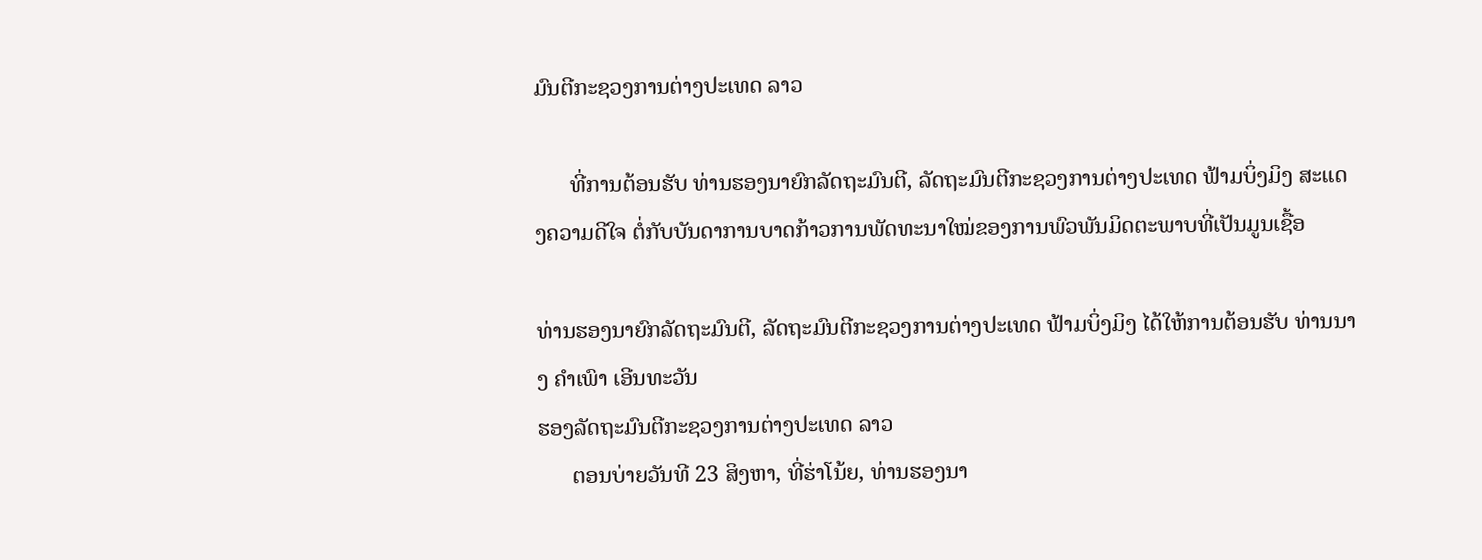ມົນຕີກະຊວງການຕ່າງປະເທດ ລາວ

      ທີ່ການຕ້ອນຮັບ ທ່ານຮອງນາຍົກລັດຖະມົນຕີ, ລັດຖະມົນຕີກະຊວງການຕ່າງປະເທດ ຟ້າມບິ່ງມິງ ສະແດງຄວາມດີໃຈ ຕໍ່ກັບບັນດາການບາດກ້າວການພັດທະນາໃໝ່ຂອງການພົວພັນມິດຕະພາບທີ່ເປັນມູນເຊື້ອ

ທ່ານຮອງນາຍົກລັດຖະມົນຕີ, ລັດຖະມົນຕີກະຊວງການຕ່າງປະເທດ ຟ້າມບິ່ງມິງ ໄດ້ໃຫ້ການຕ້ອນຮັບ ທ່ານນາງ ຄຳເພົາ ເອີນທະວັນ
ຮອງລັດຖະມົນຕີກະຊວງການຕ່າງປະເທດ ລາວ
      ຕອນບ່າຍວັນທີ 23 ສິງຫາ, ທີ່ຮ່າໂນ້ຍ, ທ່ານຮອງນາ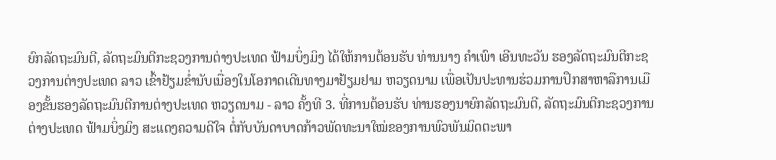ຍົກລັດຖະມົນຕີ, ລັດຖະມົນຕີກະຊວງການຕ່າງປະເທດ ຟ້າມບິ່ງມິງ ໄດ້ໃຫ້ການຕ້ອນຮັບ ທ່ານນາງ ຄຳເພົາ ເອີນທະວັນ ຮອງລັດຖະມົນຕີກະຊວງການຕ່າງປະເທດ ລາວ ເຂົ້າຢ້ຽມຂ່ຳນັບເນື່ອງໃນໂອກາດເດີນທາງມາຢ້ຽມຢາມ ຫວຽດນາມ ເພື່ອເປັນປະທານຮ່ວມການປຶກສາຫາລືການເມືອງຂັ້ນຮອງລັດຖະມົນຕີການຕ່າງປະເທດ ຫວຽດນາມ - ລາວ ຄັ້ງທີ 3. ທີ່ການຕ້ອນຮັບ ທ່ານຮອງນາຍົກລັດຖະມົນຕີ, ລັດຖະມົນຕີກະຊວງການຕ່າງປະເທດ ຟ້າມບິ່ງມິງ ສະແດງຄວາມດີໃຈ ຕໍ່ກັບບັນດາບາດກ້າວພັດທະນາໃໝ່ຂອງການພົວພັນມິດຕະພາ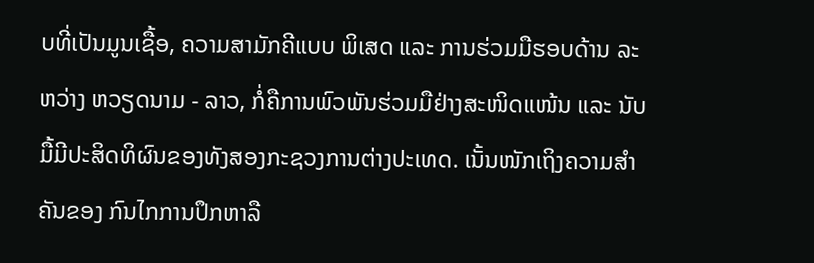ບທີ່ເປັນມູນເຊື້ອ, ຄວາມສາມັກຄີແບບ ພິເສດ ແລະ ການຮ່ວມມືຮອບດ້ານ ລະຫວ່າງ ຫວຽດນາມ - ລາວ, ກໍ່ຄືການພົວພັນຮ່ວມມືຢ່າງສະໜິດແໜ້ນ ແລະ ນັບມື້ມີປະສິດທິຜົນຂອງທັງສອງກະຊວງການຕ່າງປະເທດ. ເນັ້ນໜັກເຖິງຄວາມສຳຄັນຂອງ ກົນໄກການປຶກຫາລື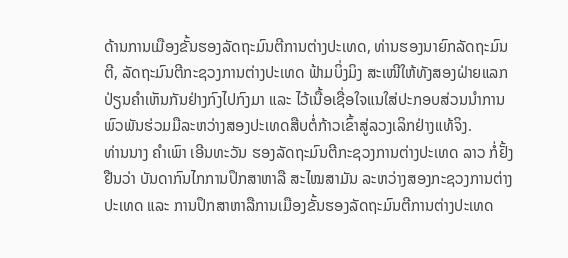ດ້ານການເມືອງຂັ້ນຮອງລັດຖະມົນຕີການຕ່າງປະເທດ, ທ່ານຮອງນາຍົກລັດຖະມົນຕີ, ລັດຖະມົນຕີກະຊວງການຕ່າງປະເທດ ຟ້າມບິ່ງມິງ ສະເໜີໃຫ້ທັງສອງຝ່າຍແລກປ່ຽນຄຳເຫັນກັນຢ່າງກົງໄປກົງມາ ແລະ ໄວ້ເນື້ອເຊື່ອໃຈແນໃສ່ປະກອບສ່ວນນຳການພົວພັນຮ່ວມມືລະຫວ່າງສອງປະເທດສືບຕໍ່ກ້າວເຂົ້າສູ່ລວງເລິກຢ່າງແທ້ຈິງ.
ທ່ານນາງ ຄຳເພົາ ເອີນທະວັນ ຮອງລັດຖະມົນຕີກະຊວງການຕ່າງປະເທດ ລາວ ກໍ່ຢັ້ງຢືນວ່າ ບັນດາກົນໄກການປຶກສາຫາລື ສະໄໝສາມັນ ລະຫວ່າງສອງກະຊວງການຕ່າງປະເທດ ແລະ ການປຶກສາຫາລືການເມືອງຂັ້ນຮອງລັດຖະມົນຕີການຕ່າງປະເທດ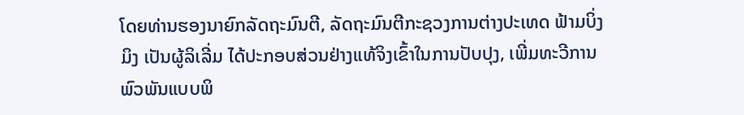ໂດຍທ່ານຮອງນາຍົກລັດຖະມົນຕີ, ລັດຖະມົນຕີກະຊວງການຕ່າງປະເທດ ຟ້າມບິ່ງມິງ ເປັນຜູ້ລິເລີ່ມ ໄດ້ປະກອບສ່ວນຢ່າງແທ້ຈິງເຂົ້າໃນການປັບປຸງ, ເພີ່ມທະວີການພົວພັນແບບພິ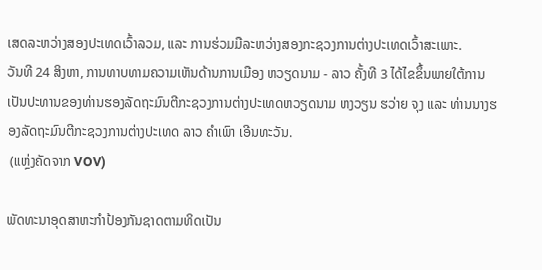ເສດລະຫວ່າງສອງປະເທດເວົ້າລວມ, ແລະ ການຮ່ວມມືລະຫວ່າງສອງກະຊວງການຕ່າງປະເທດເວົ້າສະເພາະ.
ວັນທີ 24 ສິງຫາ, ການທາບທາມຄວາມເຫັນດ້ານການເມືອງ ຫວຽດນາມ - ລາວ ຄັ້ງທີ 3 ໄດ້ໄຂຂຶ້ນພາຍໃຕ້ການເປັນປະທານຂອງທ່ານຮອງລັດຖະມົນຕີກະຊວງການຕ່າງປະເທດຫວຽດນາມ ຫງວຽນ ຮວ່າຍ ຈຸງ ແລະ ທ່ານນາງຮອງລັດຖະມົນຕີກະຊວງການຕ່າງປະເທດ ລາວ ຄຳເພົາ ເອີນທະວັນ.
 (ແຫຼ່ງຄັດຈາກ VOV)

ພັດທະນາອຸດສາຫະກຳປ້ອງກັນຊາດຕາມທິດເປັນ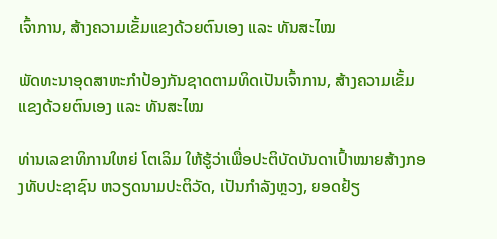ເຈົ້າການ, ສ້າງຄວາມເຂັ້ມແຂງດ້ວຍຕົນເອງ ແລະ ທັນສະໄໝ

ພັດທະນາອຸດສາຫະກຳປ້ອງກັນຊາດຕາມທິດເປັນເຈົ້າການ, ສ້າງຄວາມເຂັ້ມແຂງດ້ວຍຕົນເອງ ແລະ ທັນສະໄໝ

ທ່ານເລຂາທິການໃຫຍ່ ໂຕເລິມ ໃຫ້ຮູ້ວ່າເພື່ອປະຕິບັດບັນດາເປົ້າໝາຍສ້າງກອງທັບປະຊາຊົນ ຫວຽດນາມປະຕິວັດ, ເປັນກຳລັງຫຼວງ, ຍອດຢ້ຽ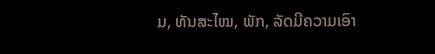ມ, ທັນສະໄໝ, ພັກ, ລັດມີຄວາມເອົາ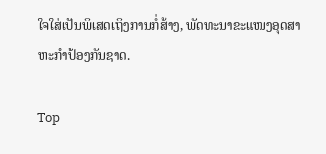ໃຈໃສ່ເປັນພິເສດເຖິງການກໍ່ສ້າງ, ພັດທະນາຂະແໜງອຸດສາຫະກຳປ້ອງກັນຊາດ.

Top